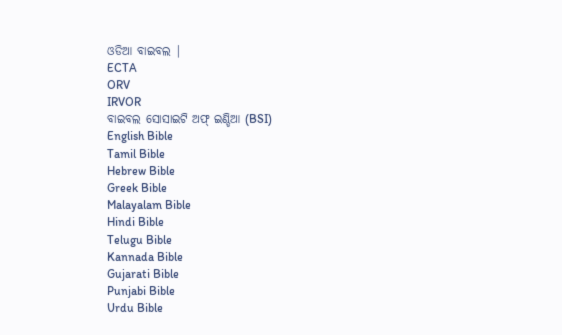ଓଡିଆ ବାଇବଲ |
ECTA
ORV
IRVOR
ବାଇବଲ ସୋସାଇଟି ଅଫ୍ ଇଣ୍ଡିଆ (BSI)
English Bible
Tamil Bible
Hebrew Bible
Greek Bible
Malayalam Bible
Hindi Bible
Telugu Bible
Kannada Bible
Gujarati Bible
Punjabi Bible
Urdu Bible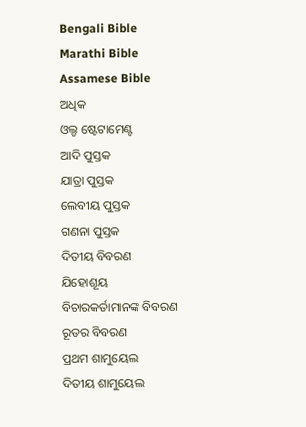Bengali Bible
Marathi Bible
Assamese Bible
ଅଧିକ
ଓଲ୍ଡ ଷ୍ଟେଟାମେଣ୍ଟ
ଆଦି ପୁସ୍ତକ
ଯାତ୍ରା ପୁସ୍ତକ
ଲେବୀୟ ପୁସ୍ତକ
ଗଣନା ପୁସ୍ତକ
ଦିତୀୟ ବିବରଣ
ଯିହୋଶୂୟ
ବିଚାରକର୍ତାମାନଙ୍କ ବିବରଣ
ରୂତର ବିବରଣ
ପ୍ରଥମ ଶାମୁୟେଲ
ଦିତୀୟ ଶାମୁୟେଲ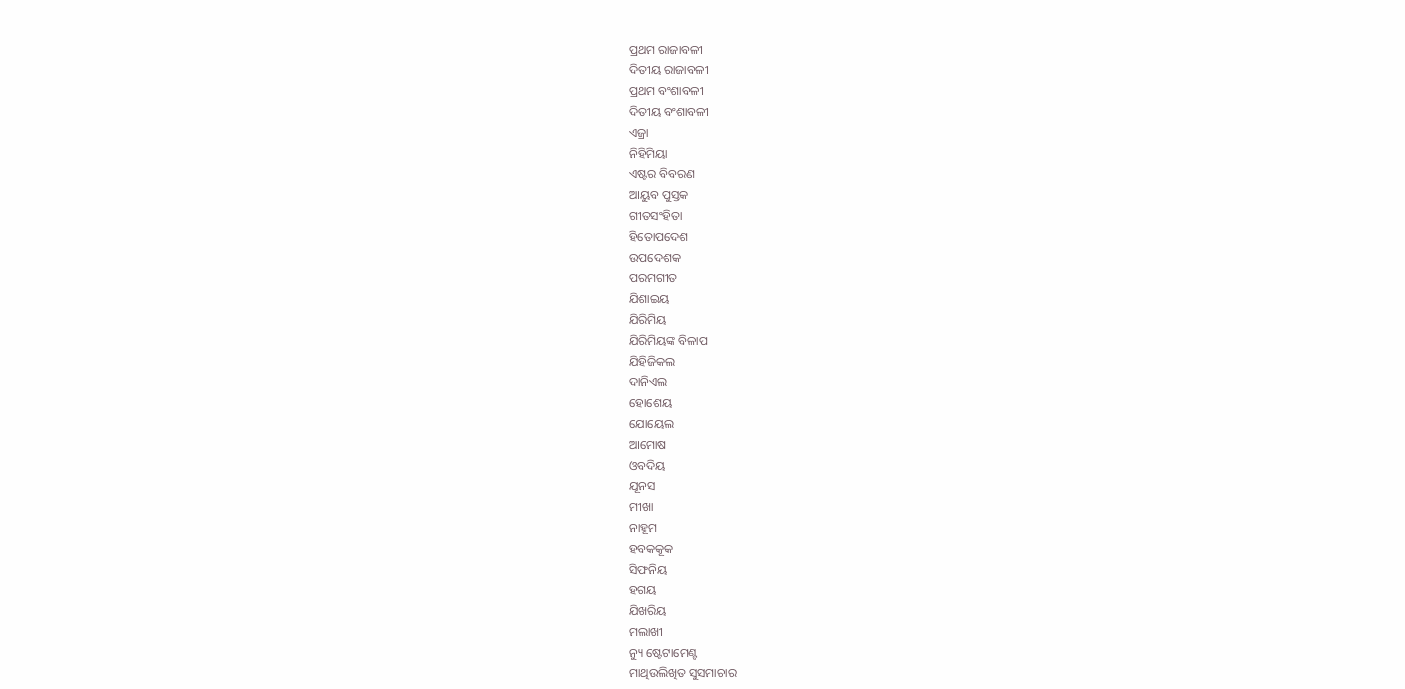ପ୍ରଥମ ରାଜାବଳୀ
ଦିତୀୟ ରାଜାବଳୀ
ପ୍ରଥମ ବଂଶାବଳୀ
ଦିତୀୟ ବଂଶାବଳୀ
ଏଜ୍ରା
ନିହିମିୟା
ଏଷ୍ଟର ବିବରଣ
ଆୟୁବ ପୁସ୍ତକ
ଗୀତସଂହିତା
ହିତୋପଦେଶ
ଉପଦେଶକ
ପରମଗୀତ
ଯିଶାଇୟ
ଯିରିମିୟ
ଯିରିମିୟଙ୍କ ବିଳାପ
ଯିହିଜିକଲ
ଦାନିଏଲ
ହୋଶେୟ
ଯୋୟେଲ
ଆମୋଷ
ଓବଦିୟ
ଯୂନସ
ମୀଖା
ନାହୂମ
ହବକକୂକ
ସିଫନିୟ
ହଗୟ
ଯିଖରିୟ
ମଲାଖୀ
ନ୍ୟୁ ଷ୍ଟେଟାମେଣ୍ଟ
ମାଥିଉଲିଖିତ ସୁସମାଚାର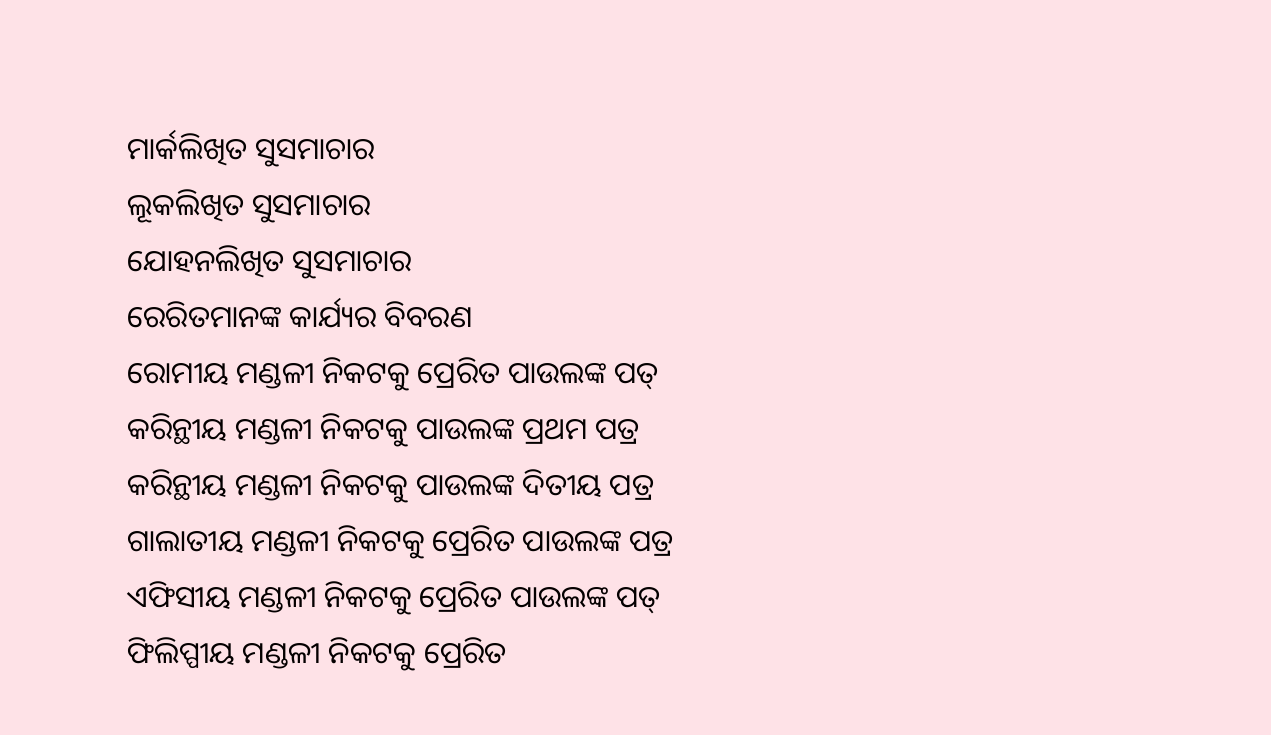ମାର୍କଲିଖିତ ସୁସମାଚାର
ଲୂକଲିଖିତ ସୁସମାଚାର
ଯୋହନଲିଖିତ ସୁସମାଚାର
ରେରିତମାନଙ୍କ କାର୍ଯ୍ୟର ବିବରଣ
ରୋମୀୟ ମଣ୍ଡଳୀ ନିକଟକୁ ପ୍ରେରିତ ପାଉଲଙ୍କ ପତ୍
କରିନ୍ଥୀୟ ମଣ୍ଡଳୀ ନିକଟକୁ ପାଉଲଙ୍କ ପ୍ରଥମ ପତ୍ର
କରିନ୍ଥୀୟ ମଣ୍ଡଳୀ ନିକଟକୁ ପାଉଲଙ୍କ ଦିତୀୟ ପତ୍ର
ଗାଲାତୀୟ ମଣ୍ଡଳୀ ନିକଟକୁ ପ୍ରେରିତ ପାଉଲଙ୍କ ପତ୍ର
ଏଫିସୀୟ ମଣ୍ଡଳୀ ନିକଟକୁ ପ୍ରେରିତ ପାଉଲଙ୍କ ପତ୍
ଫିଲିପ୍ପୀୟ ମଣ୍ଡଳୀ ନିକଟକୁ ପ୍ରେରିତ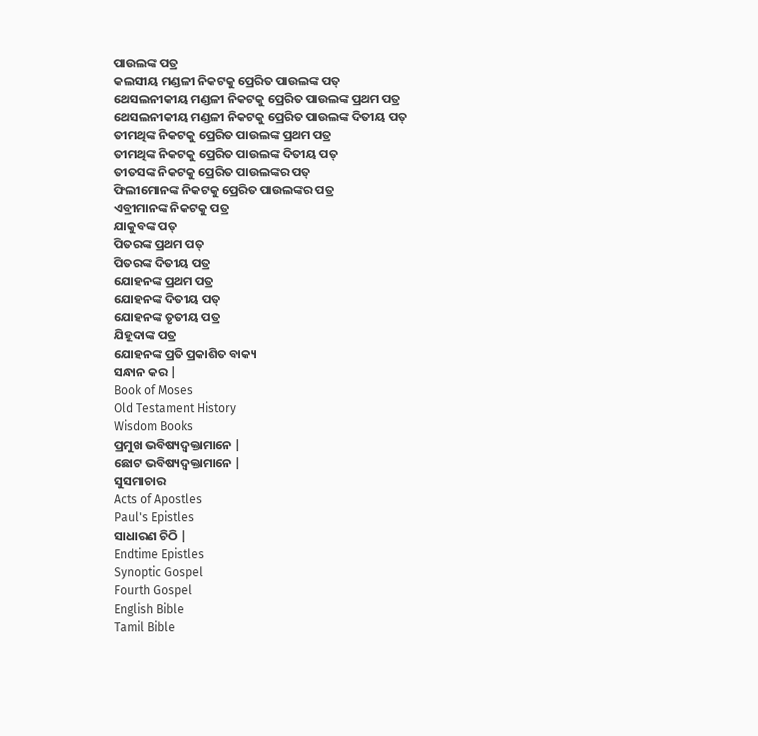ପାଉଲଙ୍କ ପତ୍ର
କଲସୀୟ ମଣ୍ଡଳୀ ନିକଟକୁ ପ୍ରେରିତ ପାଉଲଙ୍କ ପତ୍
ଥେସଲନୀକୀୟ ମଣ୍ଡଳୀ ନିକଟକୁ ପ୍ରେରିତ ପାଉଲଙ୍କ ପ୍ରଥମ ପତ୍ର
ଥେସଲନୀକୀୟ ମଣ୍ଡଳୀ ନିକଟକୁ ପ୍ରେରିତ ପାଉଲଙ୍କ ଦିତୀୟ ପତ୍
ତୀମଥିଙ୍କ ନିକଟକୁ ପ୍ରେରିତ ପାଉଲଙ୍କ ପ୍ରଥମ ପତ୍ର
ତୀମଥିଙ୍କ ନିକଟକୁ ପ୍ରେରିତ ପାଉଲଙ୍କ ଦିତୀୟ ପତ୍
ତୀତସଙ୍କ ନିକଟକୁ ପ୍ରେରିତ ପାଉଲଙ୍କର ପତ୍
ଫିଲୀମୋନଙ୍କ ନିକଟକୁ ପ୍ରେରିତ ପାଉଲଙ୍କର ପତ୍ର
ଏବ୍ରୀମାନଙ୍କ ନିକଟକୁ ପତ୍ର
ଯାକୁବଙ୍କ ପତ୍
ପିତରଙ୍କ ପ୍ରଥମ ପତ୍
ପିତରଙ୍କ ଦିତୀୟ ପତ୍ର
ଯୋହନଙ୍କ ପ୍ରଥମ ପତ୍ର
ଯୋହନଙ୍କ ଦିତୀୟ ପତ୍
ଯୋହନଙ୍କ ତୃତୀୟ ପତ୍ର
ଯିହୂଦାଙ୍କ ପତ୍ର
ଯୋହନଙ୍କ ପ୍ରତି ପ୍ରକାଶିତ ବାକ୍ୟ
ସନ୍ଧାନ କର |
Book of Moses
Old Testament History
Wisdom Books
ପ୍ରମୁଖ ଭବିଷ୍ୟଦ୍ବକ୍ତାମାନେ |
ଛୋଟ ଭବିଷ୍ୟଦ୍ବକ୍ତାମାନେ |
ସୁସମାଚାର
Acts of Apostles
Paul's Epistles
ସାଧାରଣ ଚିଠି |
Endtime Epistles
Synoptic Gospel
Fourth Gospel
English Bible
Tamil Bible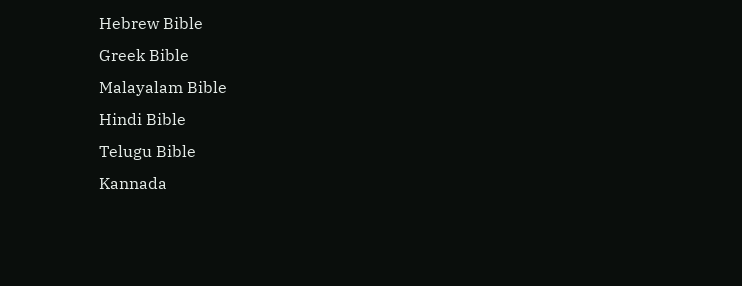Hebrew Bible
Greek Bible
Malayalam Bible
Hindi Bible
Telugu Bible
Kannada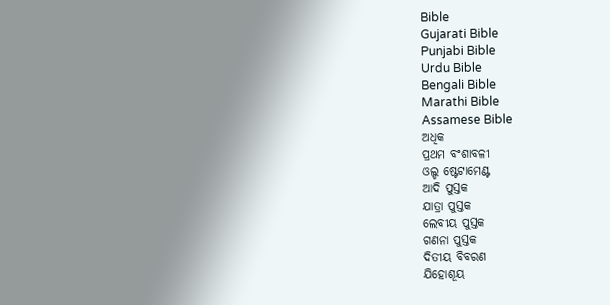Bible
Gujarati Bible
Punjabi Bible
Urdu Bible
Bengali Bible
Marathi Bible
Assamese Bible
ଅଧିକ
ପ୍ରଥମ ବଂଶାବଳୀ
ଓଲ୍ଡ ଷ୍ଟେଟାମେଣ୍ଟ
ଆଦି ପୁସ୍ତକ
ଯାତ୍ରା ପୁସ୍ତକ
ଲେବୀୟ ପୁସ୍ତକ
ଗଣନା ପୁସ୍ତକ
ଦିତୀୟ ବିବରଣ
ଯିହୋଶୂୟ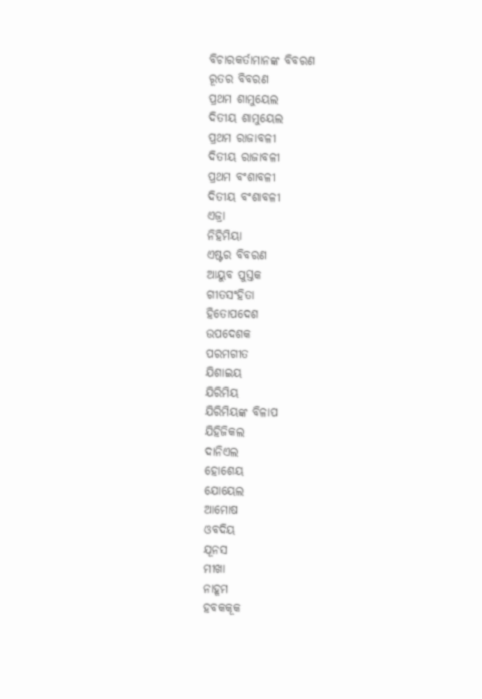ବିଚାରକର୍ତାମାନଙ୍କ ବିବରଣ
ରୂତର ବିବରଣ
ପ୍ରଥମ ଶାମୁୟେଲ
ଦିତୀୟ ଶାମୁୟେଲ
ପ୍ରଥମ ରାଜାବଳୀ
ଦିତୀୟ ରାଜାବଳୀ
ପ୍ରଥମ ବଂଶାବଳୀ
ଦିତୀୟ ବଂଶାବଳୀ
ଏଜ୍ରା
ନିହିମିୟା
ଏଷ୍ଟର ବିବରଣ
ଆୟୁବ ପୁସ୍ତକ
ଗୀତସଂହିତା
ହିତୋପଦେଶ
ଉପଦେଶକ
ପରମଗୀତ
ଯିଶାଇୟ
ଯିରିମିୟ
ଯିରିମିୟଙ୍କ ବିଳାପ
ଯିହିଜିକଲ
ଦାନିଏଲ
ହୋଶେୟ
ଯୋୟେଲ
ଆମୋଷ
ଓବଦିୟ
ଯୂନସ
ମୀଖା
ନାହୂମ
ହବକକୂକ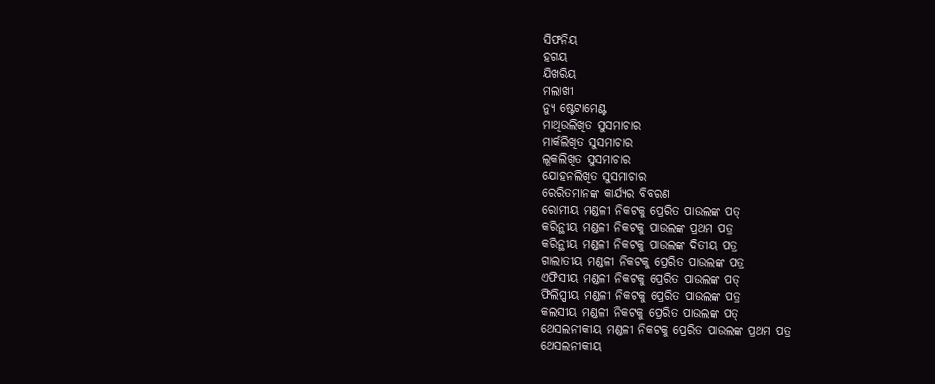ସିଫନିୟ
ହଗୟ
ଯିଖରିୟ
ମଲାଖୀ
ନ୍ୟୁ ଷ୍ଟେଟାମେଣ୍ଟ
ମାଥିଉଲିଖିତ ସୁସମାଚାର
ମାର୍କଲିଖିତ ସୁସମାଚାର
ଲୂକଲିଖିତ ସୁସମାଚାର
ଯୋହନଲିଖିତ ସୁସମାଚାର
ରେରିତମାନଙ୍କ କାର୍ଯ୍ୟର ବିବରଣ
ରୋମୀୟ ମଣ୍ଡଳୀ ନିକଟକୁ ପ୍ରେରିତ ପାଉଲଙ୍କ ପତ୍
କରିନ୍ଥୀୟ ମଣ୍ଡଳୀ ନିକଟକୁ ପାଉଲଙ୍କ ପ୍ରଥମ ପତ୍ର
କରିନ୍ଥୀୟ ମଣ୍ଡଳୀ ନିକଟକୁ ପାଉଲଙ୍କ ଦିତୀୟ ପତ୍ର
ଗାଲାତୀୟ ମଣ୍ଡଳୀ ନିକଟକୁ ପ୍ରେରିତ ପାଉଲଙ୍କ ପତ୍ର
ଏଫିସୀୟ ମଣ୍ଡଳୀ ନିକଟକୁ ପ୍ରେରିତ ପାଉଲଙ୍କ ପତ୍
ଫିଲିପ୍ପୀୟ ମଣ୍ଡଳୀ ନିକଟକୁ ପ୍ରେରିତ ପାଉଲଙ୍କ ପତ୍ର
କଲସୀୟ ମଣ୍ଡଳୀ ନିକଟକୁ ପ୍ରେରିତ ପାଉଲଙ୍କ ପତ୍
ଥେସଲନୀକୀୟ ମଣ୍ଡଳୀ ନିକଟକୁ ପ୍ରେରିତ ପାଉଲଙ୍କ ପ୍ରଥମ ପତ୍ର
ଥେସଲନୀକୀୟ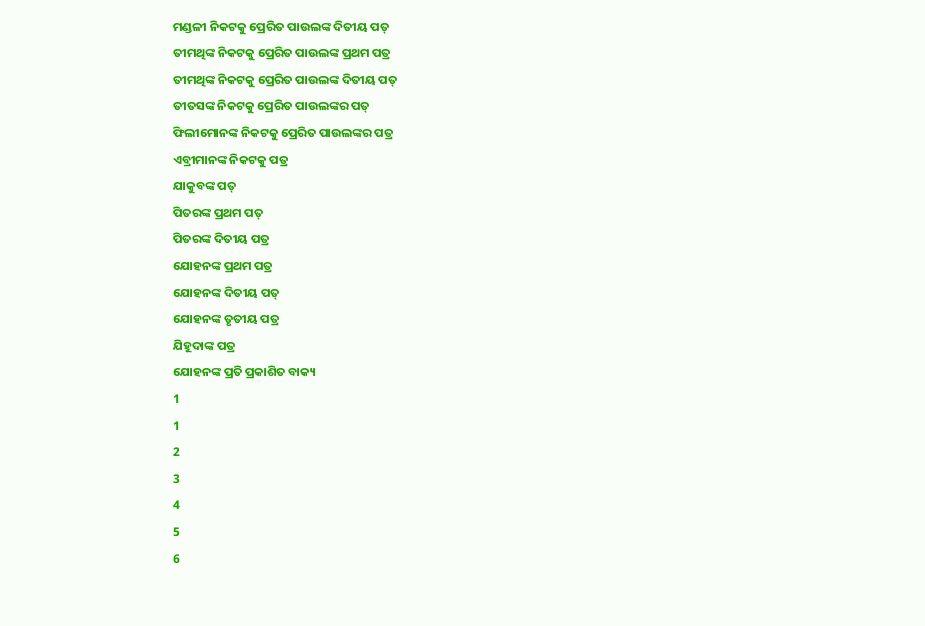ମଣ୍ଡଳୀ ନିକଟକୁ ପ୍ରେରିତ ପାଉଲଙ୍କ ଦିତୀୟ ପତ୍
ତୀମଥିଙ୍କ ନିକଟକୁ ପ୍ରେରିତ ପାଉଲଙ୍କ ପ୍ରଥମ ପତ୍ର
ତୀମଥିଙ୍କ ନିକଟକୁ ପ୍ରେରିତ ପାଉଲଙ୍କ ଦିତୀୟ ପତ୍
ତୀତସଙ୍କ ନିକଟକୁ ପ୍ରେରିତ ପାଉଲଙ୍କର ପତ୍
ଫିଲୀମୋନଙ୍କ ନିକଟକୁ ପ୍ରେରିତ ପାଉଲଙ୍କର ପତ୍ର
ଏବ୍ରୀମାନଙ୍କ ନିକଟକୁ ପତ୍ର
ଯାକୁବଙ୍କ ପତ୍
ପିତରଙ୍କ ପ୍ରଥମ ପତ୍
ପିତରଙ୍କ ଦିତୀୟ ପତ୍ର
ଯୋହନଙ୍କ ପ୍ରଥମ ପତ୍ର
ଯୋହନଙ୍କ ଦିତୀୟ ପତ୍
ଯୋହନଙ୍କ ତୃତୀୟ ପତ୍ର
ଯିହୂଦାଙ୍କ ପତ୍ର
ଯୋହନଙ୍କ ପ୍ରତି ପ୍ରକାଶିତ ବାକ୍ୟ
1
1
2
3
4
5
6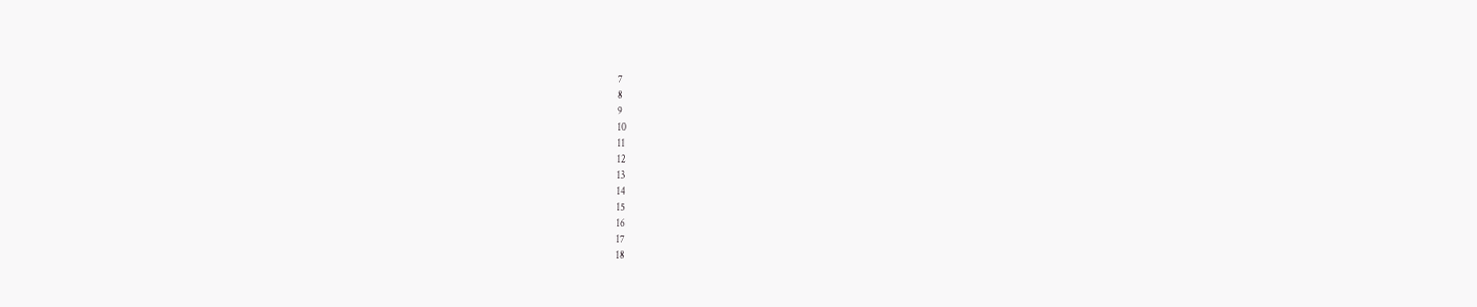7
8
9
10
11
12
13
14
15
16
17
18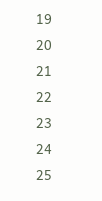19
20
21
22
23
24
25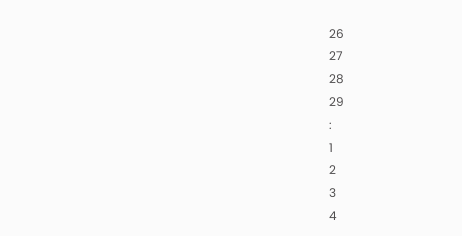26
27
28
29
:
1
2
3
4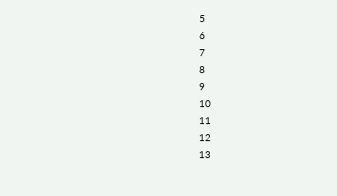5
6
7
8
9
10
11
12
13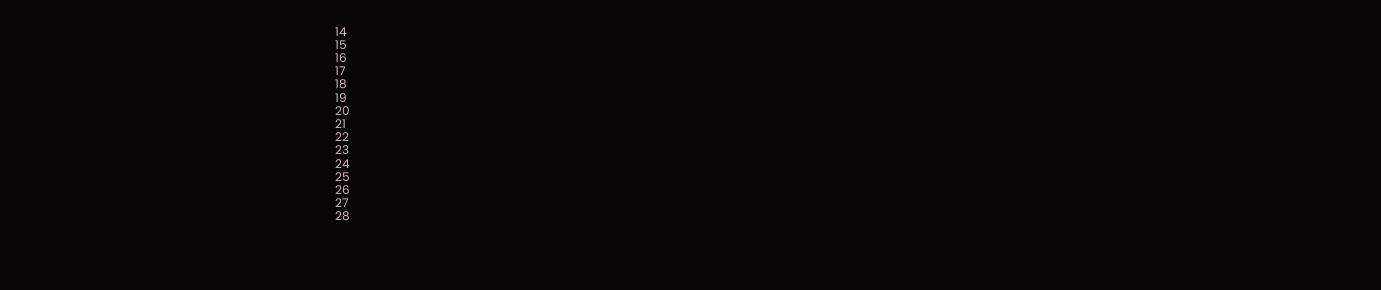14
15
16
17
18
19
20
21
22
23
24
25
26
27
28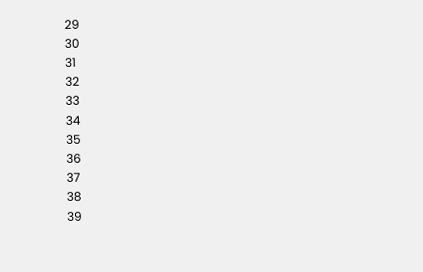29
30
31
32
33
34
35
36
37
38
39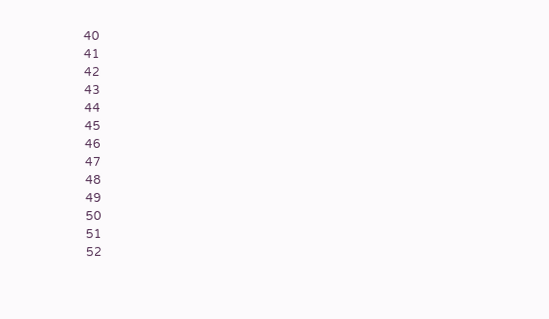40
41
42
43
44
45
46
47
48
49
50
51
52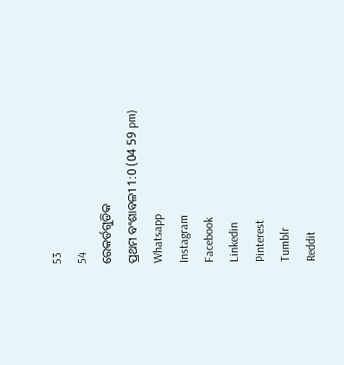53
54
ରେକର୍ଡଗୁଡିକ
ପ୍ରଥମ ବଂଶାବଳୀ 1:0 (04 59 pm)
Whatsapp
Instagram
Facebook
Linkedin
Pinterest
Tumblr
Reddit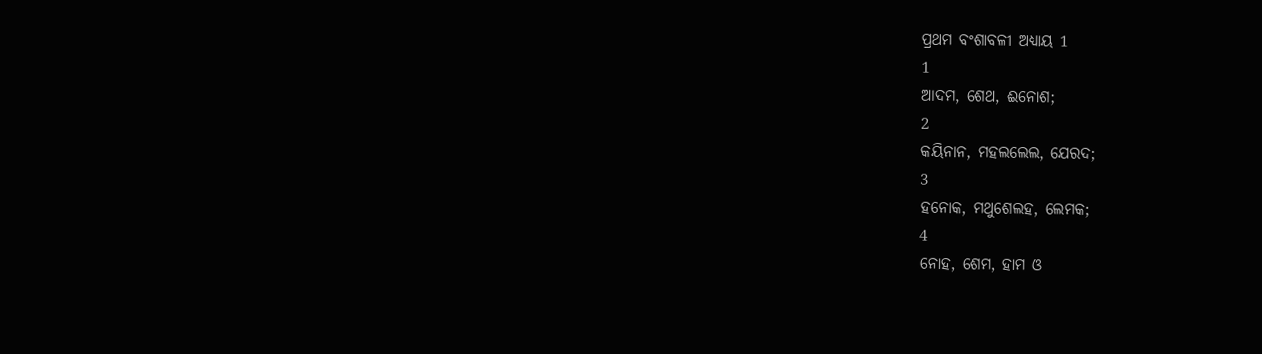ପ୍ରଥମ ବଂଶାବଳୀ ଅଧ୍ୟାୟ 1
1
ଆଦମ, ଶେଥ, ଈନୋଶ;
2
କୟିନାନ, ମହଲଲେଲ, ଯେରଦ;
3
ହନୋକ, ମଥୁଶେଲହ, ଲେମକ;
4
ନୋହ, ଶେମ, ହାମ ଓ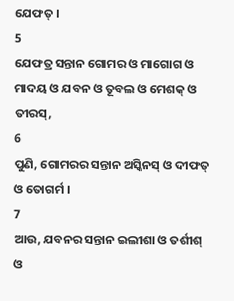ଯେଫତ୍ ।
5
ଯେଫତ୍ର ସନ୍ତାନ ଗୋମର ଓ ମାଗୋଗ ଓ ମାଦୟ ଓ ଯବନ ଓ ତୂବଲ ଓ ମେଶକ୍ ଓ ତୀରସ୍,
6
ପୁଣି, ଗୋମରର ସନ୍ତାନ ଅସ୍କିନସ୍ ଓ ଦୀଫତ୍ ଓ ତୋଗର୍ମ ।
7
ଆଉ, ଯବନର ସନ୍ତାନ ଇଲୀଶା ଓ ତର୍ଶୀଶ୍ ଓ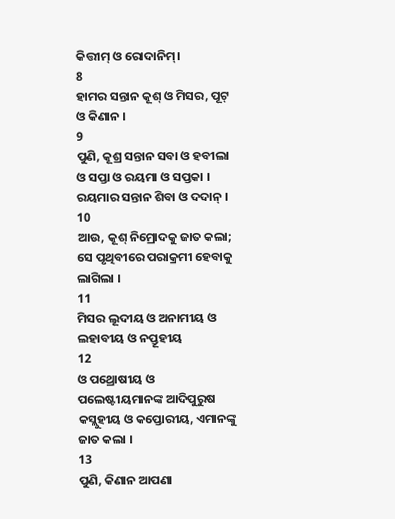କିତ୍ତୀମ୍ ଓ ରୋଦାନିମ୍।
8
ହାମର ସନ୍ତାନ କୂଶ୍ ଓ ମିସର, ପୂଟ୍ ଓ କିଣାନ ।
9
ପୁଣି, କୂଶ୍ର ସନ୍ତାନ ସବା ଓ ହବୀଲା ଓ ସପ୍ତା ଓ ରୟମା ଓ ସପ୍ତକା । ରୟମାର ସନ୍ତାନ ଶିବା ଓ ଦଦାନ୍ ।
10
ଆଉ, କୂଶ୍ ନିମ୍ରୋଦକୁ ଜାତ କଲା; ସେ ପୃଥିବୀରେ ପରାକ୍ରମୀ ହେବାକୁ ଲାଗିଲା ।
11
ମିସର ଲୂଦୀୟ ଓ ଅନାମୀୟ ଓ ଲହାବୀୟ ଓ ନପ୍ତୂହୀୟ
12
ଓ ପଥ୍ରୋଷୀୟ ଓ ପଲେଷ୍ଟୀୟମାନଙ୍କ ଆଦିପୁରୁଷ କସ୍ଲୁହୀୟ ଓ କପ୍ତୋରୀୟ, ଏମାନଙ୍କୁ ଜାତ କଲା ।
13
ପୁଣି, କିଣାନ ଆପଣା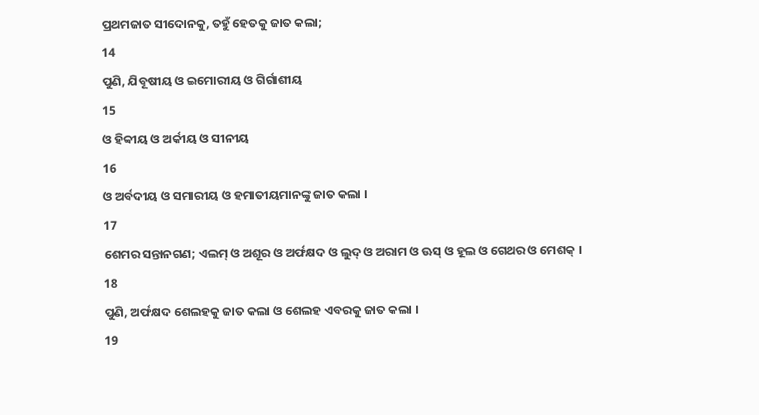ପ୍ରଥମଜାତ ସୀଦୋନକୁ, ତହୁଁ ହେତକୁ ଜାତ କଲା;
14
ପୁଣି, ଯିବୂଷୀୟ ଓ ଇମୋରୀୟ ଓ ଗିର୍ଗାଶୀୟ
15
ଓ ହିବ୍ବୀୟ ଓ ଅର୍କୀୟ ଓ ସୀନୀୟ
16
ଓ ଅର୍ବଦୀୟ ଓ ସମାରୀୟ ଓ ହମାତୀୟମାନଙ୍କୁ ଜାତ କଲା ।
17
ଶେମର ସନ୍ତାନଗଣ; ଏଲମ୍ ଓ ଅଶୂର ଓ ଅର୍ଫକ୍ଷଦ ଓ ଲୁଦ୍ ଓ ଅରାମ ଓ ଊସ୍ ଓ ହୂଲ ଓ ଗେଥର ଓ ମେଶକ୍ ।
18
ପୁଣି, ଅର୍ଫକ୍ଷଦ ଶେଲହକୁ ଜାତ କଲା ଓ ଶେଲହ ଏବରକୁ ଜାତ କଲା ।
19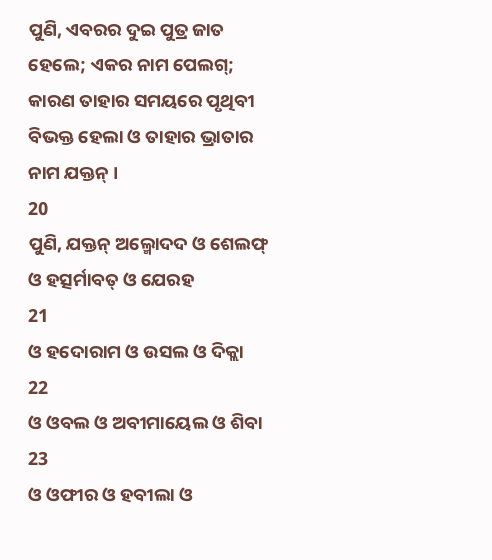ପୁଣି, ଏବରର ଦୁଇ ପୁତ୍ର ଜାତ ହେଲେ; ଏକର ନାମ ପେଲଗ୍; କାରଣ ତାହାର ସମୟରେ ପୃଥିବୀ ବିଭକ୍ତ ହେଲା ଓ ତାହାର ଭ୍ରାତାର ନାମ ଯକ୍ତନ୍ ।
20
ପୁଣି, ଯକ୍ତନ୍ ଅଲ୍ମୋଦଦ ଓ ଶେଲଫ୍ ଓ ହତ୍ସର୍ମାବତ୍ ଓ ଯେରହ
21
ଓ ହଦୋରାମ ଓ ଉସଲ ଓ ଦିକ୍ଲା
22
ଓ ଓବଲ ଓ ଅବୀମାୟେଲ ଓ ଶିବା
23
ଓ ଓଫୀର ଓ ହବୀଲା ଓ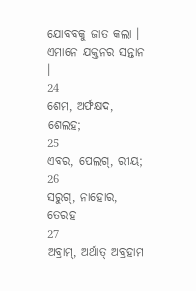ଯୋବବକୁ ଜାତ କଲା । ଏମାନେ ଯକ୍ତନର ସନ୍ତାନ ।
24
ଶେମ, ଅର୍ଫକ୍ଷଦ, ଶେଲହ;
25
ଏବର, ପେଲଗ୍, ରୀୟ;
26
ସରୁଗ୍, ନାହୋର, ତେରହ
27
ଅବ୍ରାମ୍, ଅର୍ଥାତ୍ ଅବ୍ରହାମ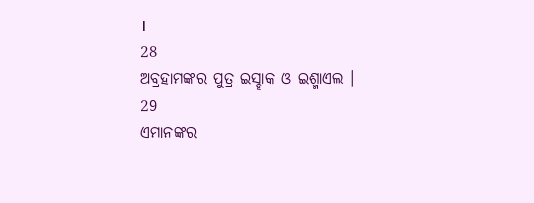।
28
ଅବ୍ରହାମଙ୍କର ପୁତ୍ର ଇସ୍ହାକ ଓ ଇଶ୍ମାଏଲ ।
29
ଏମାନଙ୍କର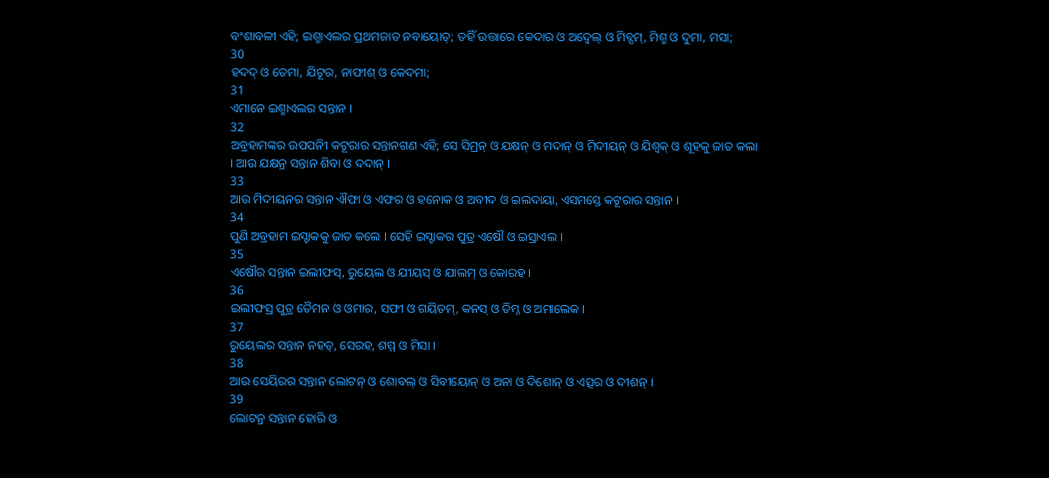ବଂଶାବଳୀ ଏହି; ଇଶ୍ମାଏଲର ପ୍ରଥମଜାତ ନବାୟୋତ୍; ତହିଁ ଉତ୍ତାରେ କେଦାର ଓ ଅଦ୍ବେଲ୍ ଓ ମିବ୍ସମ୍, ମିଶ୍ମ ଓ ଦୁମା, ମସା;
30
ହଦଦ୍ ଓ ତେମା, ଯିଟୂର, ନାଫୀଶ୍ ଓ କେଦମା;
31
ଏମାନେ ଇଶ୍ମାଏଲର ସନ୍ତାନ ।
32
ଅବ୍ରହାମଙ୍କର ଉପପନିୀ କଟୂରାର ସନ୍ତାନଗଣ ଏହି; ସେ ସିମ୍ରନ୍ ଓ ଯକ୍ଷନ୍ ଓ ମଦାନ୍ ଓ ମିଦୀୟନ୍ ଓ ଯିଶ୍ବକ୍ ଓ ଶୂହକୁ ଜାତ କଲା । ଆଉ ଯକ୍ଷନ୍ର ସନ୍ତାନ ଶିବା ଓ ଦଦାନ୍ ।
33
ଆଉ ମିଦୀୟନର ସନ୍ତାନ ଐଫା ଓ ଏଫର ଓ ହନୋକ ଓ ଅବୀଦ ଓ ଇଲଦାୟା, ଏସମସ୍ତେ କଟୂରାର ସନ୍ତାନ ।
34
ପୁଣି ଅବ୍ରହାମ ଇସ୍ହାକକୁ ଜାତ କଲେ । ସେହି ଇସ୍ହାକର ପୁତ୍ର ଏଷୌ ଓ ଇସ୍ରାଏଲ ।
35
ଏଷୌର ସନ୍ତାନ ଇଲୀଫସ୍, ରୁୟେଲ ଓ ଯୀୟସ୍ ଓ ଯାଲମ୍ ଓ କୋରହ ।
36
ଇଲୀଫସ୍ର ପୁତ୍ର ତୈମନ ଓ ଓମାର, ସଫୀ ଓ ଗୟିତମ୍, କନସ୍ ଓ ତିମ୍ନ ଓ ଅମାଲେକ ।
37
ରୁୟେଲର ସନ୍ତାନ ନହତ୍, ସେରହ, ଶମ୍ମ ଓ ମିସା ।
38
ଆଉ ସେୟିରର ସନ୍ତାନ ଲୋଟନ୍ ଓ ଶୋବଲ୍ ଓ ସିବୀୟୋନ୍ ଓ ଅନା ଓ ଦିଶୋନ୍ ଓ ଏତ୍ସର ଓ ଦୀଶନ୍ ।
39
ଲୋଟନ୍ର ସନ୍ତାନ ହୋରି ଓ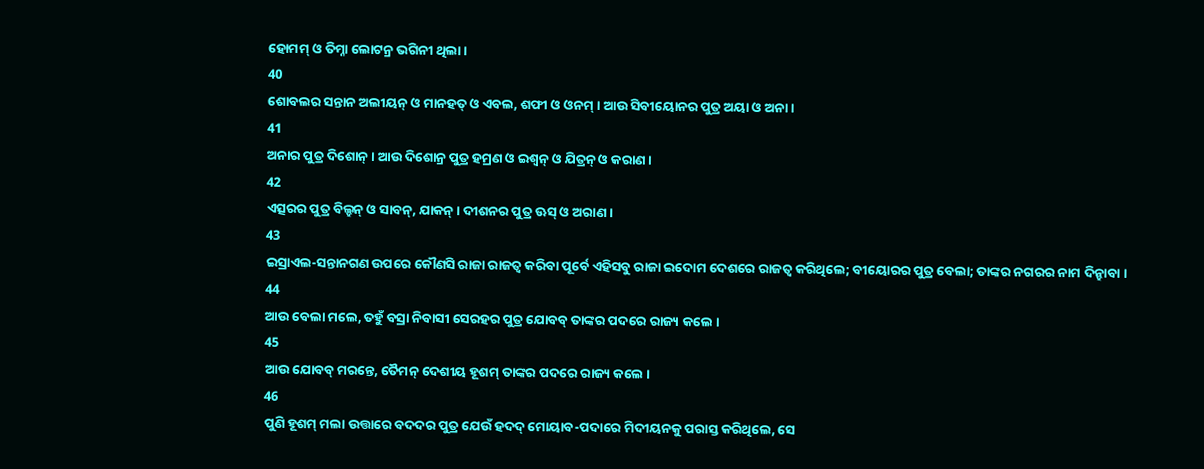ହୋମମ୍ ଓ ତିମ୍ନା ଲୋଟନ୍ର ଭଗିନୀ ଥିଲା ।
40
ଶୋବଲର ସନ୍ତାନ ଅଲୀୟନ୍ ଓ ମାନହତ୍ ଓ ଏବଲ, ଶଫୀ ଓ ଓନମ୍ । ଆଉ ସିବୀୟୋନର ପୁତ୍ର ଅୟା ଓ ଅନା ।
41
ଅନାର ପୁତ୍ର ଦିଶୋନ୍ । ଆଉ ଦିଶୋନ୍ର ପୁତ୍ର ହମ୍ରଣ ଓ ଇଶ୍ବନ୍ ଓ ଯିତ୍ରନ୍ ଓ କରାଣ ।
42
ଏତ୍ସରର ପୁତ୍ର ବିଲ୍ହନ୍ ଓ ସାବନ୍, ଯାକନ୍ । ଦୀଶନର ପୁତ୍ର ଊସ୍ ଓ ଅରାଣ ।
43
ଇସ୍ରାଏଲ-ସନ୍ତାନଗଣ ଉପରେ କୌଣସି ରାଜା ରାଜତ୍ଵ କରିବା ପୂର୍ବେ ଏହିସବୁ ରାଜା ଇଦୋମ ଦେଶରେ ରାଜତ୍ଵ କରିଥିଲେ; ବୀୟୋରର ପୁତ୍ର ବେଲା; ତାଙ୍କର ନଗରର ନାମ ଦିନ୍ହାବା ।
44
ଆଉ ବେଲା ମଲେ, ତହୁଁ ବସ୍ରା ନିବାସୀ ସେରହର ପୁତ୍ର ଯୋବବ୍ ତାଙ୍କର ପଦରେ ରାଜ୍ୟ କଲେ ।
45
ଆଉ ଯୋବବ୍ ମରନ୍ତେ, ତୈମନ୍ ଦେଶୀୟ ହୂଶମ୍ ତାଙ୍କର ପଦରେ ରାଜ୍ୟ କଲେ ।
46
ପୁଣି ହୂଶମ୍ ମଲା ଉତ୍ତାରେ ବଦଦର ପୁତ୍ର ଯେଉଁ ହଦଦ୍ ମୋୟାବ-ପଦାରେ ମିଦୀୟନକୁ ପରାସ୍ତ କରିଥିଲେ, ସେ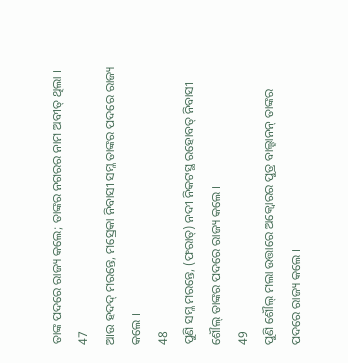ତାଙ୍କ ପଦରେ ରାଜ୍ୟ କଲେ; ତାଙ୍କର ନଗରର ନାମ ଅବୀତ୍ ଥିଲା ।
47
ଆଉ ହଦଦ୍ ମରନ୍ତେ, ମସ୍ରେକା ନିବାସୀ ସମ୍ଳ ତାଙ୍କର ପଦରେ ରାଜ୍ୟ କଲେ ।
48
ପୁଣି ସମ୍ଳ ମରନ୍ତେ, (ଫରାତ୍) ନଦୀ ନିକଟସ୍ଥ ରହୋବତ୍ ନିବାସୀ ଶୌଲ୍ ତାଙ୍କର ପଦରେ ରାଜ୍ୟ କଲେ ।
49
ପୁଣି ଶୌଲ୍ ମଲା ଉତ୍ତାରେ ଅକ୍ବୋରର ପୁତ୍ର ବାଲ୍ହାନନ୍ ତାଙ୍କର ପଦରେ ରାଜ୍ୟ କଲେ ।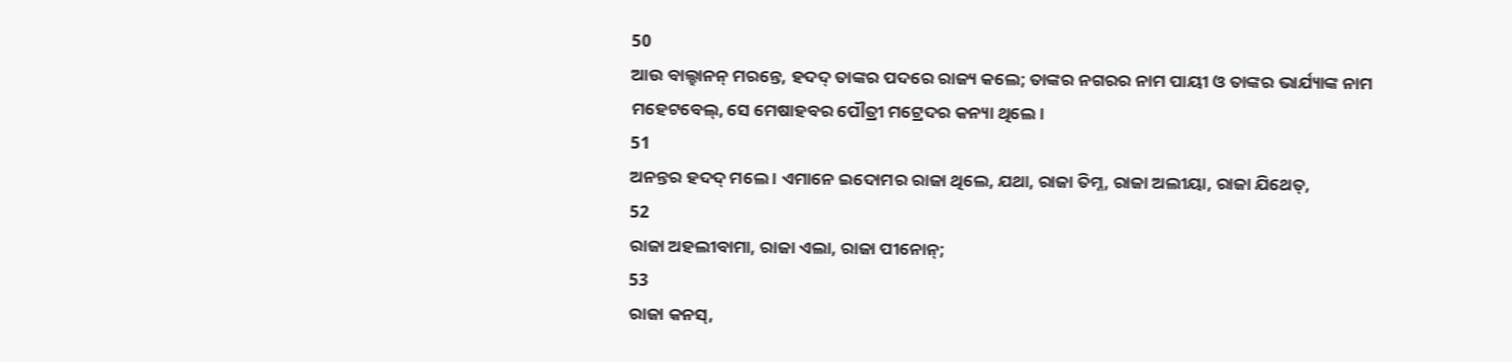50
ଆଉ ବାଲ୍ହାନନ୍ ମରନ୍ତେ, ହଦଦ୍ ତାଙ୍କର ପଦରେ ରାଜ୍ୟ କଲେ; ତାଙ୍କର ନଗରର ନାମ ପାୟୀ ଓ ତାଙ୍କର ଭାର୍ଯ୍ୟାଙ୍କ ନାମ ମହେଟବେଲ୍, ସେ ମେଷାହବର ପୌତ୍ରୀ ମଟ୍ରେଦର କନ୍ୟା ଥିଲେ ।
51
ଅନନ୍ତର ହଦଦ୍ ମଲେ । ଏମାନେ ଇଦୋମର ରାଜା ଥିଲେ, ଯଥା, ରାଜା ତିମ୍ନ, ରାଜା ଅଲୀୟା, ରାଜା ଯିଥେତ୍,
52
ରାଜା ଅହଲୀବାମା, ରାଜା ଏଲା, ରାଜା ପୀନୋନ୍;
53
ରାଜା କନସ୍,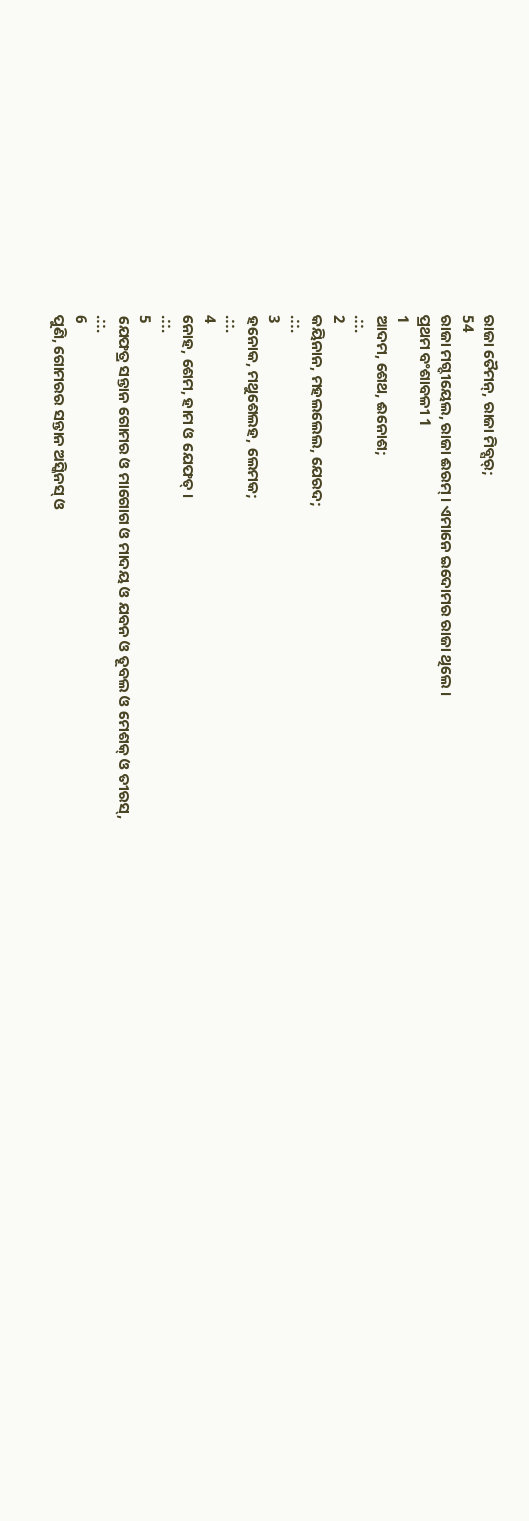ରାଜା ତୈମନ୍, ରାଜା ମିବ୍ସର୍;
54
ରାଜା ମଗ୍ଦୀୟେଲ, ରାଜା ଈରମ୍ । ଏମାନେ ଇଦୋମର ରାଜା ଥିଲେ ।
ପ୍ରଥମ ବଂଶାବଳୀ 1
1
ଆଦମ, ଶେଥ, ଈନୋଶ;
.::.
2
କୟିନାନ, ମହଲଲେଲ, ଯେରଦ;
.::.
3
ହନୋକ, ମଥୁଶେଲହ, ଲେମକ;
.::.
4
ନୋହ, ଶେମ, ହାମ ଓ ଯେଫତ୍ ।
.::.
5
ଯେଫତ୍ର ସନ୍ତାନ ଗୋମର ଓ ମାଗୋଗ ଓ ମାଦୟ ଓ ଯବନ ଓ ତୂବଲ ଓ ମେଶକ୍ ଓ ତୀରସ୍,
.::.
6
ପୁଣି, ଗୋମରର ସନ୍ତାନ ଅସ୍କିନସ୍ ଓ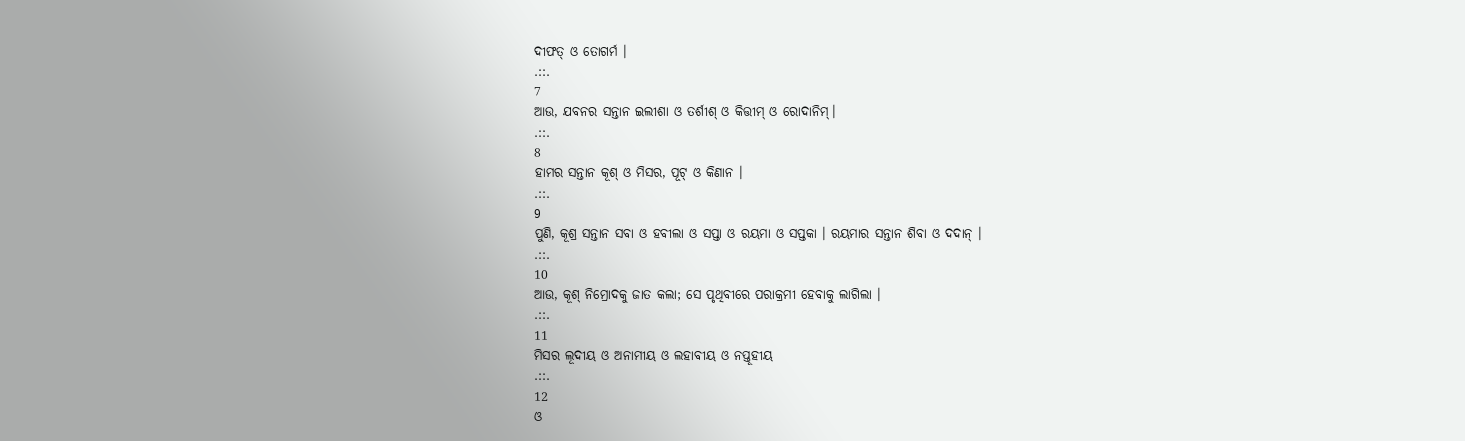ଦୀଫତ୍ ଓ ତୋଗର୍ମ ।
.::.
7
ଆଉ, ଯବନର ସନ୍ତାନ ଇଲୀଶା ଓ ତର୍ଶୀଶ୍ ଓ କିତ୍ତୀମ୍ ଓ ରୋଦାନିମ୍।
.::.
8
ହାମର ସନ୍ତାନ କୂଶ୍ ଓ ମିସର, ପୂଟ୍ ଓ କିଣାନ ।
.::.
9
ପୁଣି, କୂଶ୍ର ସନ୍ତାନ ସବା ଓ ହବୀଲା ଓ ସପ୍ତା ଓ ରୟମା ଓ ସପ୍ତକା । ରୟମାର ସନ୍ତାନ ଶିବା ଓ ଦଦାନ୍ ।
.::.
10
ଆଉ, କୂଶ୍ ନିମ୍ରୋଦକୁ ଜାତ କଲା; ସେ ପୃଥିବୀରେ ପରାକ୍ରମୀ ହେବାକୁ ଲାଗିଲା ।
.::.
11
ମିସର ଲୂଦୀୟ ଓ ଅନାମୀୟ ଓ ଲହାବୀୟ ଓ ନପ୍ତୂହୀୟ
.::.
12
ଓ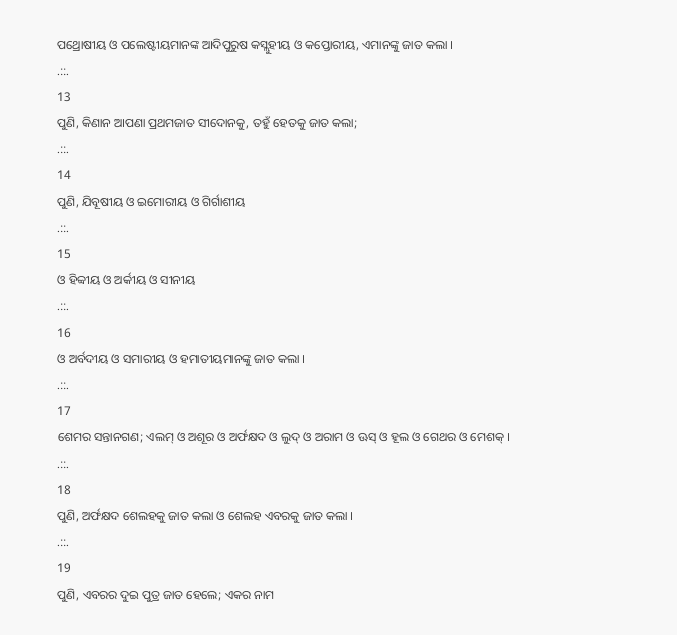ପଥ୍ରୋଷୀୟ ଓ ପଲେଷ୍ଟୀୟମାନଙ୍କ ଆଦିପୁରୁଷ କସ୍ଲୁହୀୟ ଓ କପ୍ତୋରୀୟ, ଏମାନଙ୍କୁ ଜାତ କଲା ।
.::.
13
ପୁଣି, କିଣାନ ଆପଣା ପ୍ରଥମଜାତ ସୀଦୋନକୁ, ତହୁଁ ହେତକୁ ଜାତ କଲା;
.::.
14
ପୁଣି, ଯିବୂଷୀୟ ଓ ଇମୋରୀୟ ଓ ଗିର୍ଗାଶୀୟ
.::.
15
ଓ ହିବ୍ବୀୟ ଓ ଅର୍କୀୟ ଓ ସୀନୀୟ
.::.
16
ଓ ଅର୍ବଦୀୟ ଓ ସମାରୀୟ ଓ ହମାତୀୟମାନଙ୍କୁ ଜାତ କଲା ।
.::.
17
ଶେମର ସନ୍ତାନଗଣ; ଏଲମ୍ ଓ ଅଶୂର ଓ ଅର୍ଫକ୍ଷଦ ଓ ଲୁଦ୍ ଓ ଅରାମ ଓ ଊସ୍ ଓ ହୂଲ ଓ ଗେଥର ଓ ମେଶକ୍ ।
.::.
18
ପୁଣି, ଅର୍ଫକ୍ଷଦ ଶେଲହକୁ ଜାତ କଲା ଓ ଶେଲହ ଏବରକୁ ଜାତ କଲା ।
.::.
19
ପୁଣି, ଏବରର ଦୁଇ ପୁତ୍ର ଜାତ ହେଲେ; ଏକର ନାମ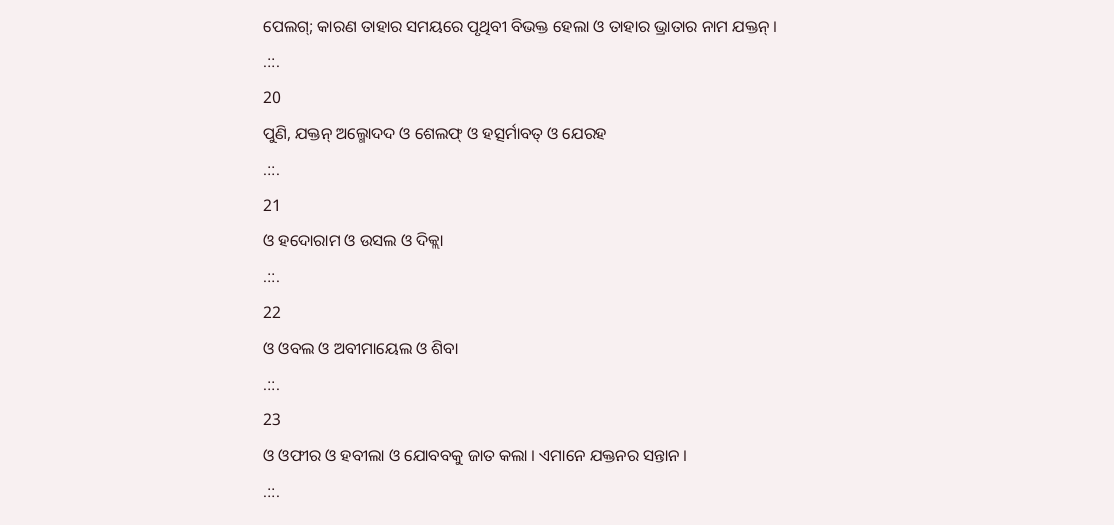ପେଲଗ୍; କାରଣ ତାହାର ସମୟରେ ପୃଥିବୀ ବିଭକ୍ତ ହେଲା ଓ ତାହାର ଭ୍ରାତାର ନାମ ଯକ୍ତନ୍ ।
.::.
20
ପୁଣି, ଯକ୍ତନ୍ ଅଲ୍ମୋଦଦ ଓ ଶେଲଫ୍ ଓ ହତ୍ସର୍ମାବତ୍ ଓ ଯେରହ
.::.
21
ଓ ହଦୋରାମ ଓ ଉସଲ ଓ ଦିକ୍ଲା
.::.
22
ଓ ଓବଲ ଓ ଅବୀମାୟେଲ ଓ ଶିବା
.::.
23
ଓ ଓଫୀର ଓ ହବୀଲା ଓ ଯୋବବକୁ ଜାତ କଲା । ଏମାନେ ଯକ୍ତନର ସନ୍ତାନ ।
.::.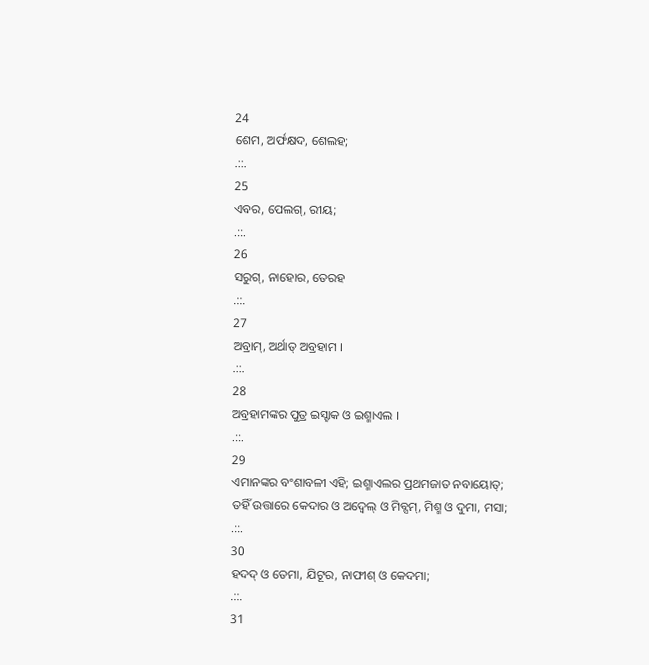24
ଶେମ, ଅର୍ଫକ୍ଷଦ, ଶେଲହ;
.::.
25
ଏବର, ପେଲଗ୍, ରୀୟ;
.::.
26
ସରୁଗ୍, ନାହୋର, ତେରହ
.::.
27
ଅବ୍ରାମ୍, ଅର୍ଥାତ୍ ଅବ୍ରହାମ ।
.::.
28
ଅବ୍ରହାମଙ୍କର ପୁତ୍ର ଇସ୍ହାକ ଓ ଇଶ୍ମାଏଲ ।
.::.
29
ଏମାନଙ୍କର ବଂଶାବଳୀ ଏହି; ଇଶ୍ମାଏଲର ପ୍ରଥମଜାତ ନବାୟୋତ୍; ତହିଁ ଉତ୍ତାରେ କେଦାର ଓ ଅଦ୍ବେଲ୍ ଓ ମିବ୍ସମ୍, ମିଶ୍ମ ଓ ଦୁମା, ମସା;
.::.
30
ହଦଦ୍ ଓ ତେମା, ଯିଟୂର, ନାଫୀଶ୍ ଓ କେଦମା;
.::.
31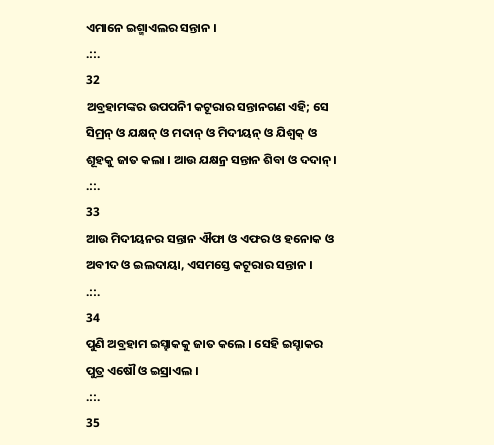ଏମାନେ ଇଶ୍ମାଏଲର ସନ୍ତାନ ।
.::.
32
ଅବ୍ରହାମଙ୍କର ଉପପନିୀ କଟୂରାର ସନ୍ତାନଗଣ ଏହି; ସେ ସିମ୍ରନ୍ ଓ ଯକ୍ଷନ୍ ଓ ମଦାନ୍ ଓ ମିଦୀୟନ୍ ଓ ଯିଶ୍ବକ୍ ଓ ଶୂହକୁ ଜାତ କଲା । ଆଉ ଯକ୍ଷନ୍ର ସନ୍ତାନ ଶିବା ଓ ଦଦାନ୍ ।
.::.
33
ଆଉ ମିଦୀୟନର ସନ୍ତାନ ଐଫା ଓ ଏଫର ଓ ହନୋକ ଓ ଅବୀଦ ଓ ଇଲଦାୟା, ଏସମସ୍ତେ କଟୂରାର ସନ୍ତାନ ।
.::.
34
ପୁଣି ଅବ୍ରହାମ ଇସ୍ହାକକୁ ଜାତ କଲେ । ସେହି ଇସ୍ହାକର ପୁତ୍ର ଏଷୌ ଓ ଇସ୍ରାଏଲ ।
.::.
35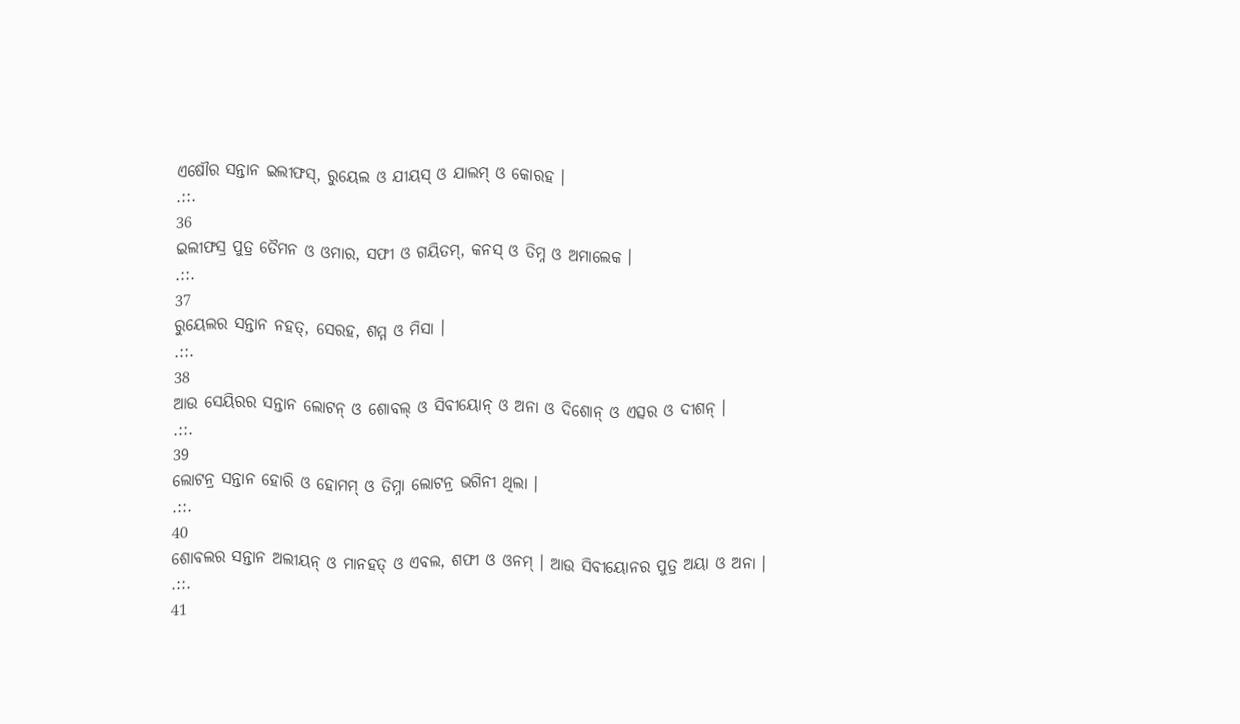ଏଷୌର ସନ୍ତାନ ଇଲୀଫସ୍, ରୁୟେଲ ଓ ଯୀୟସ୍ ଓ ଯାଲମ୍ ଓ କୋରହ ।
.::.
36
ଇଲୀଫସ୍ର ପୁତ୍ର ତୈମନ ଓ ଓମାର, ସଫୀ ଓ ଗୟିତମ୍, କନସ୍ ଓ ତିମ୍ନ ଓ ଅମାଲେକ ।
.::.
37
ରୁୟେଲର ସନ୍ତାନ ନହତ୍, ସେରହ, ଶମ୍ମ ଓ ମିସା ।
.::.
38
ଆଉ ସେୟିରର ସନ୍ତାନ ଲୋଟନ୍ ଓ ଶୋବଲ୍ ଓ ସିବୀୟୋନ୍ ଓ ଅନା ଓ ଦିଶୋନ୍ ଓ ଏତ୍ସର ଓ ଦୀଶନ୍ ।
.::.
39
ଲୋଟନ୍ର ସନ୍ତାନ ହୋରି ଓ ହୋମମ୍ ଓ ତିମ୍ନା ଲୋଟନ୍ର ଭଗିନୀ ଥିଲା ।
.::.
40
ଶୋବଲର ସନ୍ତାନ ଅଲୀୟନ୍ ଓ ମାନହତ୍ ଓ ଏବଲ, ଶଫୀ ଓ ଓନମ୍ । ଆଉ ସିବୀୟୋନର ପୁତ୍ର ଅୟା ଓ ଅନା ।
.::.
41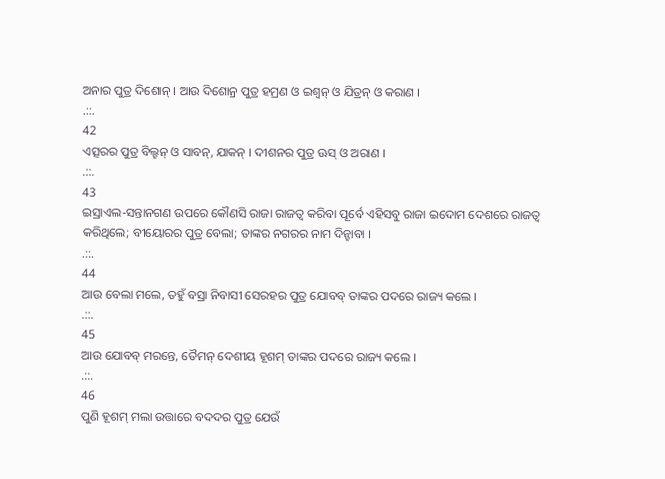ଅନାର ପୁତ୍ର ଦିଶୋନ୍ । ଆଉ ଦିଶୋନ୍ର ପୁତ୍ର ହମ୍ରଣ ଓ ଇଶ୍ବନ୍ ଓ ଯିତ୍ରନ୍ ଓ କରାଣ ।
.::.
42
ଏତ୍ସରର ପୁତ୍ର ବିଲ୍ହନ୍ ଓ ସାବନ୍, ଯାକନ୍ । ଦୀଶନର ପୁତ୍ର ଊସ୍ ଓ ଅରାଣ ।
.::.
43
ଇସ୍ରାଏଲ-ସନ୍ତାନଗଣ ଉପରେ କୌଣସି ରାଜା ରାଜତ୍ଵ କରିବା ପୂର୍ବେ ଏହିସବୁ ରାଜା ଇଦୋମ ଦେଶରେ ରାଜତ୍ଵ କରିଥିଲେ; ବୀୟୋରର ପୁତ୍ର ବେଲା; ତାଙ୍କର ନଗରର ନାମ ଦିନ୍ହାବା ।
.::.
44
ଆଉ ବେଲା ମଲେ, ତହୁଁ ବସ୍ରା ନିବାସୀ ସେରହର ପୁତ୍ର ଯୋବବ୍ ତାଙ୍କର ପଦରେ ରାଜ୍ୟ କଲେ ।
.::.
45
ଆଉ ଯୋବବ୍ ମରନ୍ତେ, ତୈମନ୍ ଦେଶୀୟ ହୂଶମ୍ ତାଙ୍କର ପଦରେ ରାଜ୍ୟ କଲେ ।
.::.
46
ପୁଣି ହୂଶମ୍ ମଲା ଉତ୍ତାରେ ବଦଦର ପୁତ୍ର ଯେଉଁ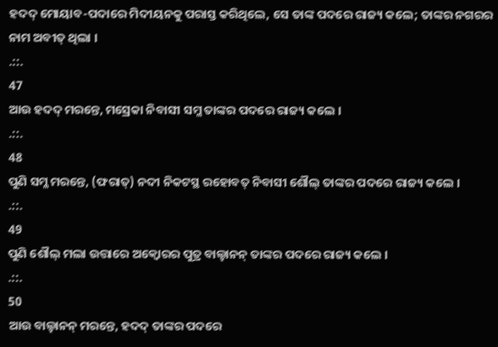ହଦଦ୍ ମୋୟାବ-ପଦାରେ ମିଦୀୟନକୁ ପରାସ୍ତ କରିଥିଲେ, ସେ ତାଙ୍କ ପଦରେ ରାଜ୍ୟ କଲେ; ତାଙ୍କର ନଗରର ନାମ ଅବୀତ୍ ଥିଲା ।
.::.
47
ଆଉ ହଦଦ୍ ମରନ୍ତେ, ମସ୍ରେକା ନିବାସୀ ସମ୍ଳ ତାଙ୍କର ପଦରେ ରାଜ୍ୟ କଲେ ।
.::.
48
ପୁଣି ସମ୍ଳ ମରନ୍ତେ, (ଫରାତ୍) ନଦୀ ନିକଟସ୍ଥ ରହୋବତ୍ ନିବାସୀ ଶୌଲ୍ ତାଙ୍କର ପଦରେ ରାଜ୍ୟ କଲେ ।
.::.
49
ପୁଣି ଶୌଲ୍ ମଲା ଉତ୍ତାରେ ଅକ୍ବୋରର ପୁତ୍ର ବାଲ୍ହାନନ୍ ତାଙ୍କର ପଦରେ ରାଜ୍ୟ କଲେ ।
.::.
50
ଆଉ ବାଲ୍ହାନନ୍ ମରନ୍ତେ, ହଦଦ୍ ତାଙ୍କର ପଦରେ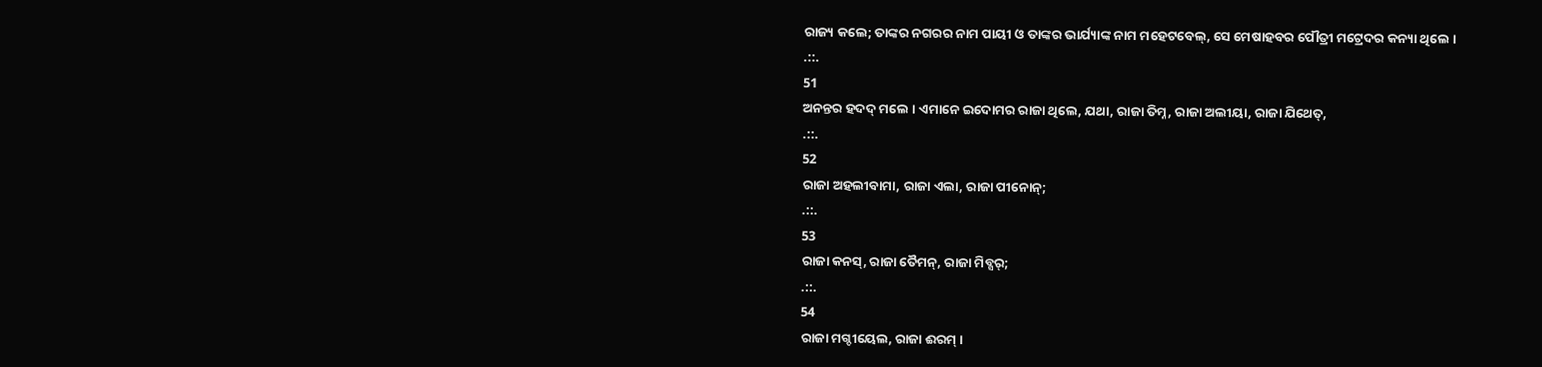ରାଜ୍ୟ କଲେ; ତାଙ୍କର ନଗରର ନାମ ପାୟୀ ଓ ତାଙ୍କର ଭାର୍ଯ୍ୟାଙ୍କ ନାମ ମହେଟବେଲ୍, ସେ ମେଷାହବର ପୌତ୍ରୀ ମଟ୍ରେଦର କନ୍ୟା ଥିଲେ ।
.::.
51
ଅନନ୍ତର ହଦଦ୍ ମଲେ । ଏମାନେ ଇଦୋମର ରାଜା ଥିଲେ, ଯଥା, ରାଜା ତିମ୍ନ, ରାଜା ଅଲୀୟା, ରାଜା ଯିଥେତ୍,
.::.
52
ରାଜା ଅହଲୀବାମା, ରାଜା ଏଲା, ରାଜା ପୀନୋନ୍;
.::.
53
ରାଜା କନସ୍, ରାଜା ତୈମନ୍, ରାଜା ମିବ୍ସର୍;
.::.
54
ରାଜା ମଗ୍ଦୀୟେଲ, ରାଜା ଈରମ୍ ।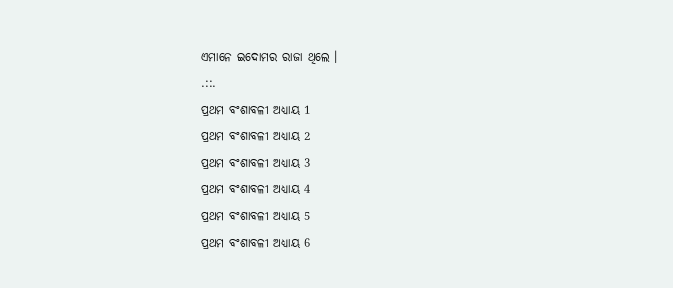ଏମାନେ ଇଦୋମର ରାଜା ଥିଲେ ।
.::.
ପ୍ରଥମ ବଂଶାବଳୀ ଅଧ୍ୟାୟ 1
ପ୍ରଥମ ବଂଶାବଳୀ ଅଧ୍ୟାୟ 2
ପ୍ରଥମ ବଂଶାବଳୀ ଅଧ୍ୟାୟ 3
ପ୍ରଥମ ବଂଶାବଳୀ ଅଧ୍ୟାୟ 4
ପ୍ରଥମ ବଂଶାବଳୀ ଅଧ୍ୟାୟ 5
ପ୍ରଥମ ବଂଶାବଳୀ ଅଧ୍ୟାୟ 6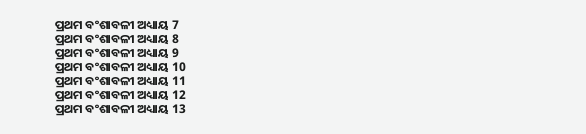ପ୍ରଥମ ବଂଶାବଳୀ ଅଧ୍ୟାୟ 7
ପ୍ରଥମ ବଂଶାବଳୀ ଅଧ୍ୟାୟ 8
ପ୍ରଥମ ବଂଶାବଳୀ ଅଧ୍ୟାୟ 9
ପ୍ରଥମ ବଂଶାବଳୀ ଅଧ୍ୟାୟ 10
ପ୍ରଥମ ବଂଶାବଳୀ ଅଧ୍ୟାୟ 11
ପ୍ରଥମ ବଂଶାବଳୀ ଅଧ୍ୟାୟ 12
ପ୍ରଥମ ବଂଶାବଳୀ ଅଧ୍ୟାୟ 13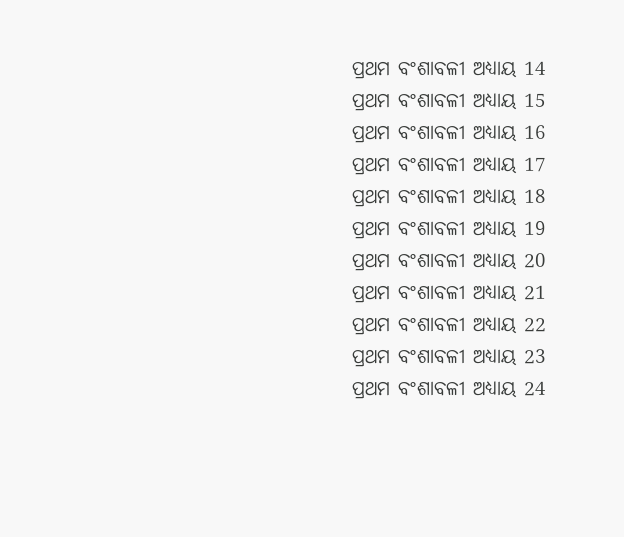ପ୍ରଥମ ବଂଶାବଳୀ ଅଧ୍ୟାୟ 14
ପ୍ରଥମ ବଂଶାବଳୀ ଅଧ୍ୟାୟ 15
ପ୍ରଥମ ବଂଶାବଳୀ ଅଧ୍ୟାୟ 16
ପ୍ରଥମ ବଂଶାବଳୀ ଅଧ୍ୟାୟ 17
ପ୍ରଥମ ବଂଶାବଳୀ ଅଧ୍ୟାୟ 18
ପ୍ରଥମ ବଂଶାବଳୀ ଅଧ୍ୟାୟ 19
ପ୍ରଥମ ବଂଶାବଳୀ ଅଧ୍ୟାୟ 20
ପ୍ରଥମ ବଂଶାବଳୀ ଅଧ୍ୟାୟ 21
ପ୍ରଥମ ବଂଶାବଳୀ ଅଧ୍ୟାୟ 22
ପ୍ରଥମ ବଂଶାବଳୀ ଅଧ୍ୟାୟ 23
ପ୍ରଥମ ବଂଶାବଳୀ ଅଧ୍ୟାୟ 24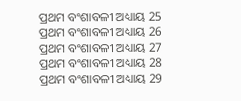ପ୍ରଥମ ବଂଶାବଳୀ ଅଧ୍ୟାୟ 25
ପ୍ରଥମ ବଂଶାବଳୀ ଅଧ୍ୟାୟ 26
ପ୍ରଥମ ବଂଶାବଳୀ ଅଧ୍ୟାୟ 27
ପ୍ରଥମ ବଂଶାବଳୀ ଅଧ୍ୟାୟ 28
ପ୍ରଥମ ବଂଶାବଳୀ ଅଧ୍ୟାୟ 29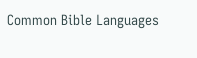Common Bible Languages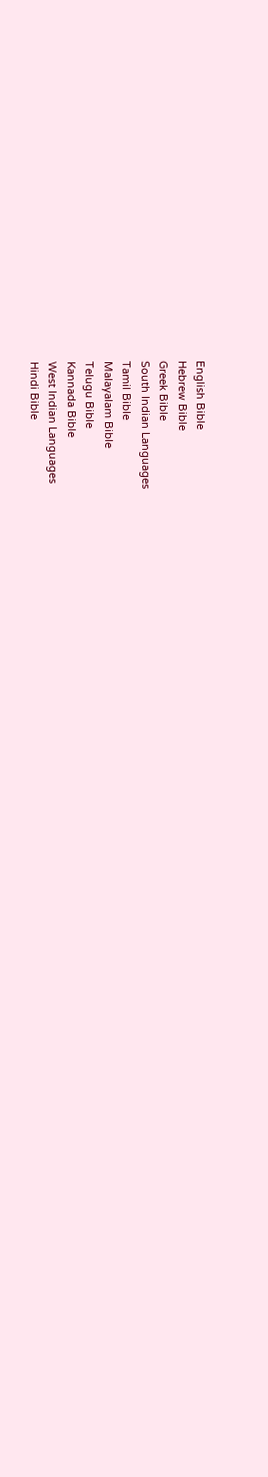English Bible
Hebrew Bible
Greek Bible
South Indian Languages
Tamil Bible
Malayalam Bible
Telugu Bible
Kannada Bible
West Indian Languages
Hindi Bible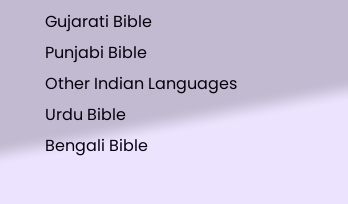Gujarati Bible
Punjabi Bible
Other Indian Languages
Urdu Bible
Bengali Bible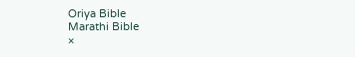Oriya Bible
Marathi Bible
×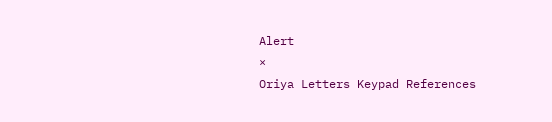Alert
×
Oriya Letters Keypad References